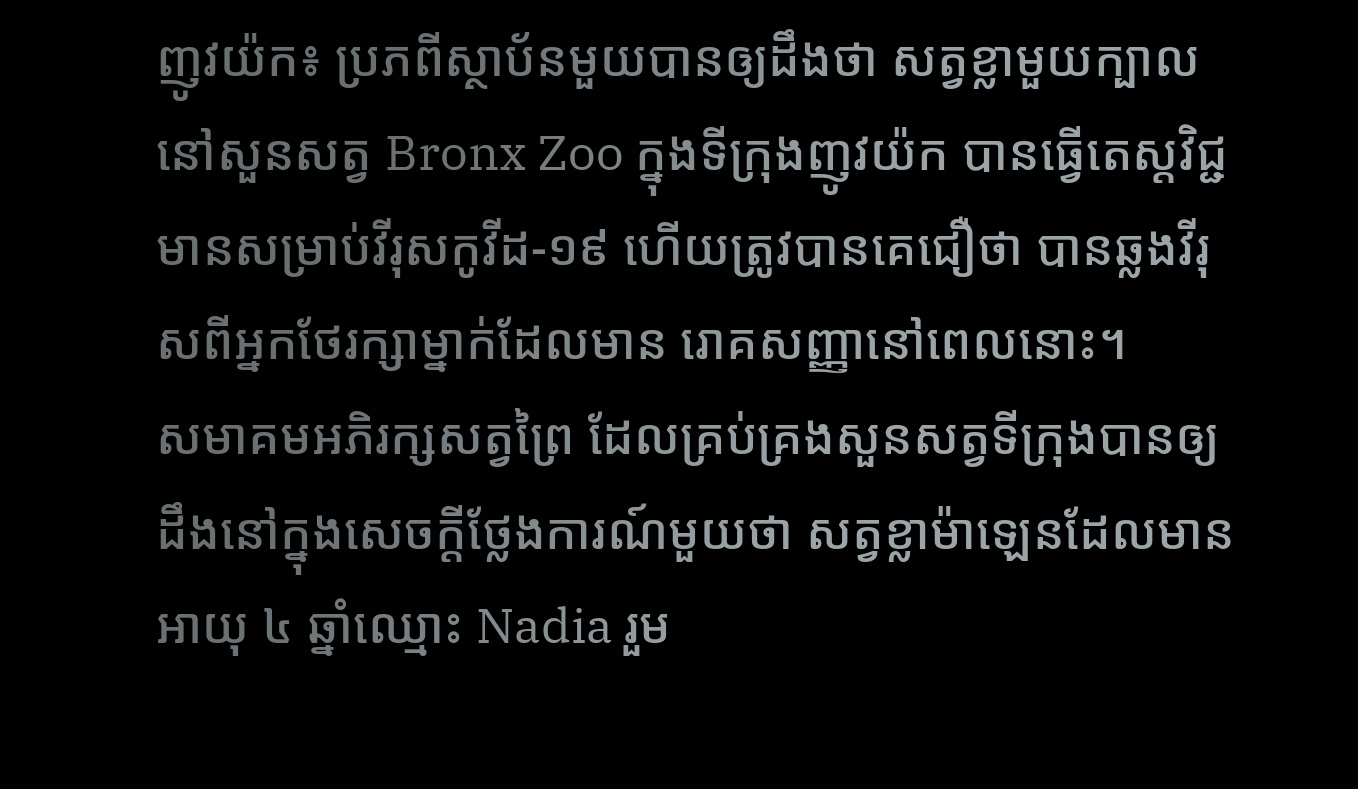ញូវយ៉ក៖ ប្រភពីស្ថាប័នមួយបានឲ្យដឹងថា សត្វខ្លាមួយក្បាលនៅសួនសត្វ Bronx Zoo ក្នុងទីក្រុងញូវយ៉ក បានធ្វើតេស្តវិជ្ជមានសម្រាប់វីរុសកូវីដ-១៩ ហើយត្រូវបានគេជឿថា បានឆ្លងវីរុសពីអ្នកថែរក្សាម្នាក់ដែលមាន រោគសញ្ញានៅពេលនោះ។
សមាគមអភិរក្សសត្វព្រៃ ដែលគ្រប់គ្រងសួនសត្វទីក្រុងបានឲ្យដឹងនៅក្នុងសេចក្តីថ្លែងការណ៍មួយថា សត្វខ្លាម៉ាឡេនដែលមានអាយុ ៤ ឆ្នាំឈ្មោះ Nadia រួម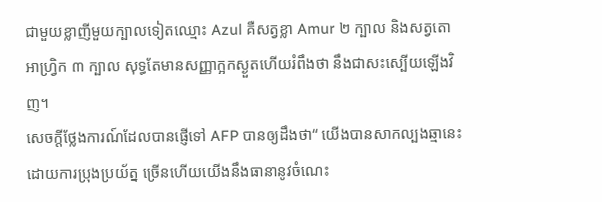ជាមួយខ្លាញីមួយក្បាលទៀតឈ្មោះ Azul គឺសត្វខ្លា Amur ២ ក្បាល និងសត្វតោអាហ្វ្រិក ៣ ក្បាល សុទ្ធតែមានសញ្ញាក្អកស្ងួតហើយរំពឹងថា នឹងជាសះស្បើយឡើងវិញ។
សេចក្តីថ្លែងការណ៍ដែលបានផ្ញើទៅ AFP បានឲ្យដឹងថា“ យើងបានសាកល្បងឆ្មានេះដោយការប្រុងប្រយ័ត្ន ច្រើនហើយយើងនឹងធានានូវចំណេះ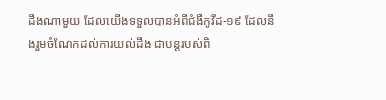ដឹងណាមួយ ដែលយើងទទួលបានអំពីជំងឺកូវីដ-១៩ ដែលនឹងរួមចំណែកដល់ការយល់ដឹង ជាបន្តរបស់ពិ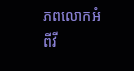ភពលោកអំពីវី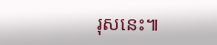រុសនេះ៕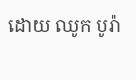ដោយ ឈូក បូរ៉ា